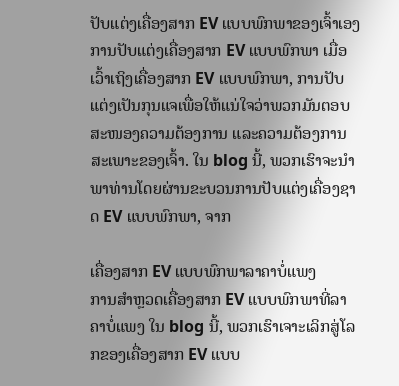ປັບແຕ່ງເຄື່ອງສາກ EV ແບບພົກພາຂອງເຈົ້າເອງ
ການປັບແຕ່ງເຄື່ອງສາກ EV ແບບພົກພາ ເມື່ອເວົ້າເຖິງເຄື່ອງສາກ EV ແບບພົກພາ, ການປັບແຕ່ງເປັນກຸນແຈເພື່ອໃຫ້ແນ່ໃຈວ່າພວກມັນຕອບສະໜອງຄວາມຕ້ອງການ ແລະຄວາມຕ້ອງການສະເພາະຂອງເຈົ້າ. ໃນ blog ນີ້, ພວກເຮົາຈະນໍາພາທ່ານໂດຍຜ່ານຂະບວນການປັບແຕ່ງເຄື່ອງຊາດ EV ແບບພົກພາ, ຈາກ

ເຄື່ອງສາກ EV ແບບພົກພາລາຄາບໍ່ແພງ
ການສຳຫຼວດເຄື່ອງສາກ EV ແບບພົກພາທີ່ລາຄາບໍ່ແພງ ໃນ blog ນີ້, ພວກເຮົາເຈາະເລິກສູ່ໂລກຂອງເຄື່ອງສາກ EV ແບບ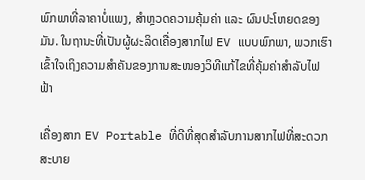ພົກພາທີ່ລາຄາບໍ່ແພງ, ສຳຫຼວດຄວາມຄຸ້ມຄ່າ ແລະ ຜົນປະໂຫຍດຂອງມັນ. ໃນຖານະທີ່ເປັນຜູ້ຜະລິດເຄື່ອງສາກໄຟ EV ແບບພົກພາ, ພວກເຮົາເຂົ້າໃຈເຖິງຄວາມສຳຄັນຂອງການສະໜອງວິທີແກ້ໄຂທີ່ຄຸ້ມຄ່າສຳລັບໄຟຟ້າ

ເຄື່ອງສາກ EV Portable ທີ່ດີທີ່ສຸດສໍາລັບການສາກໄຟທີ່ສະດວກສະບາຍ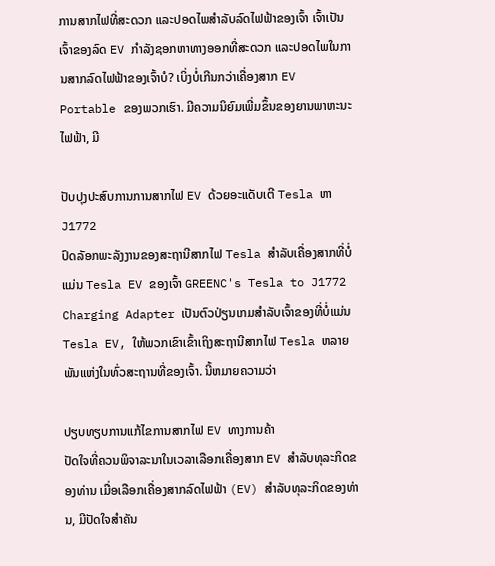ການສາກໄຟທີ່ສະດວກ ແລະປອດໄພສຳລັບລົດໄຟຟ້າຂອງເຈົ້າ ເຈົ້າເປັນເຈົ້າຂອງລົດ EV ກຳລັງຊອກຫາທາງອອກທີ່ສະດວກ ແລະປອດໄພໃນການສາກລົດໄຟຟ້າຂອງເຈົ້າບໍ? ເບິ່ງບໍ່ເກີນກວ່າເຄື່ອງສາກ EV Portable ຂອງພວກເຮົາ. ມີຄວາມນິຍົມເພີ່ມຂຶ້ນຂອງຍານພາຫະນະໄຟຟ້າ, ມີ

ປັບປຸງປະສົບການການສາກໄຟ EV ດ້ວຍອະແດັບເຕີ Tesla ຫາ J1772
ປົດລັອກພະລັງງານຂອງສະຖານີສາກໄຟ Tesla ສໍາລັບເຄື່ອງສາກທີ່ບໍ່ແມ່ນ Tesla EV ຂອງເຈົ້າ GREENC's Tesla to J1772 Charging Adapter ເປັນຕົວປ່ຽນເກມສໍາລັບເຈົ້າຂອງທີ່ບໍ່ແມ່ນ Tesla EV, ໃຫ້ພວກເຂົາເຂົ້າເຖິງສະຖານີສາກໄຟ Tesla ຫລາຍພັນແຫ່ງໃນທົ່ວສະຖານທີ່ຂອງເຈົ້າ. ນີ້ຫມາຍຄວາມວ່າ

ປຽບທຽບການແກ້ໄຂການສາກໄຟ EV ທາງການຄ້າ
ປັດໃຈທີ່ຄວນພິຈາລະນາໃນເວລາເລືອກເຄື່ອງສາກ EV ສໍາລັບທຸລະກິດຂອງທ່ານ ເມື່ອເລືອກເຄື່ອງສາກລົດໄຟຟ້າ (EV) ສໍາລັບທຸລະກິດຂອງທ່ານ, ມີປັດໃຈສໍາຄັນ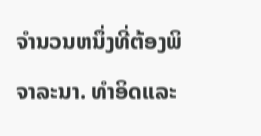ຈໍານວນຫນຶ່ງທີ່ຕ້ອງພິຈາລະນາ. ທໍາອິດແລະ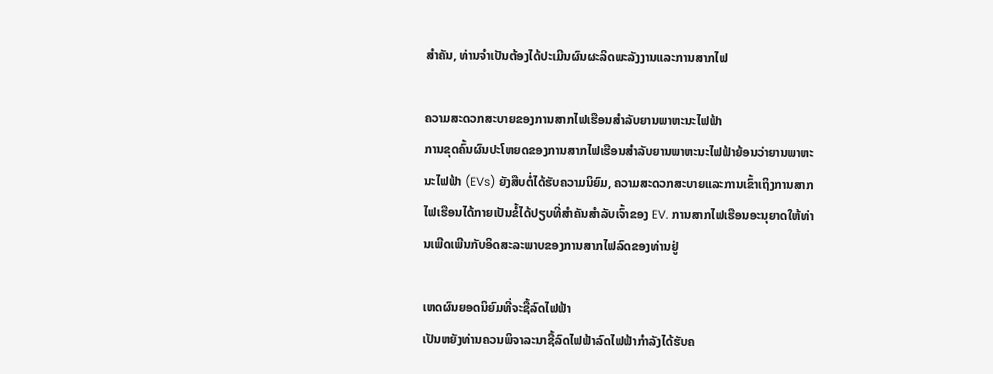ສໍາຄັນ, ທ່ານຈໍາເປັນຕ້ອງໄດ້ປະເມີນຜົນຜະລິດພະລັງງານແລະການສາກໄຟ

ຄວາມສະດວກສະບາຍຂອງການສາກໄຟເຮືອນສໍາລັບຍານພາຫະນະໄຟຟ້າ
ການຂຸດຄົ້ນຜົນປະໂຫຍດຂອງການສາກໄຟເຮືອນສໍາລັບຍານພາຫະນະໄຟຟ້າຍ້ອນວ່າຍານພາຫະນະໄຟຟ້າ (EVs) ຍັງສືບຕໍ່ໄດ້ຮັບຄວາມນິຍົມ, ຄວາມສະດວກສະບາຍແລະການເຂົ້າເຖິງການສາກໄຟເຮືອນໄດ້ກາຍເປັນຂໍ້ໄດ້ປຽບທີ່ສໍາຄັນສໍາລັບເຈົ້າຂອງ EV. ການສາກໄຟເຮືອນອະນຸຍາດໃຫ້ທ່ານເພີດເພີນກັບອິດສະລະພາບຂອງການສາກໄຟລົດຂອງທ່ານຢູ່

ເຫດຜົນຍອດນິຍົມທີ່ຈະຊື້ລົດໄຟຟ້າ
ເປັນຫຍັງທ່ານຄວນພິຈາລະນາຊື້ລົດໄຟຟ້າລົດໄຟຟ້າກໍາລັງໄດ້ຮັບຄ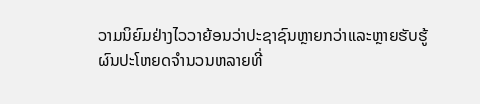ວາມນິຍົມຢ່າງໄວວາຍ້ອນວ່າປະຊາຊົນຫຼາຍກວ່າແລະຫຼາຍຮັບຮູ້ຜົນປະໂຫຍດຈໍານວນຫລາຍທີ່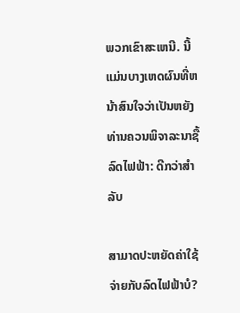ພວກເຂົາສະເຫນີ. ນີ້ແມ່ນບາງເຫດຜົນທີ່ຫນ້າສົນໃຈວ່າເປັນຫຍັງທ່ານຄວນພິຈາລະນາຊື້ລົດໄຟຟ້າ: ດີກວ່າສໍາລັບ

ສາມາດປະຫຍັດຄ່າໃຊ້ຈ່າຍກັບລົດໄຟຟ້າບໍ?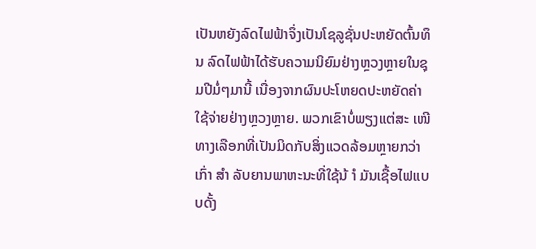ເປັນຫຍັງລົດໄຟຟ້າຈຶ່ງເປັນໂຊລູຊັ່ນປະຫຍັດຕົ້ນທຶນ ລົດໄຟຟ້າໄດ້ຮັບຄວາມນິຍົມຢ່າງຫຼວງຫຼາຍໃນຊຸມປີມໍ່ໆມານີ້ ເນື່ອງຈາກຜົນປະໂຫຍດປະຫຍັດຄ່າໃຊ້ຈ່າຍຢ່າງຫຼວງຫຼາຍ. ພວກເຂົາບໍ່ພຽງແຕ່ສະ ເໜີ ທາງເລືອກທີ່ເປັນມິດກັບສິ່ງແວດລ້ອມຫຼາຍກວ່າເກົ່າ ສຳ ລັບຍານພາຫະນະທີ່ໃຊ້ນ້ ຳ ມັນເຊື້ອໄຟແບບດັ້ງ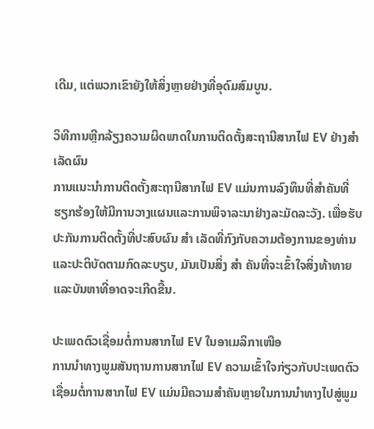ເດີມ, ແຕ່ພວກເຂົາຍັງໃຫ້ສິ່ງຫຼາຍຢ່າງທີ່ອຸດົມສົມບູນ.

ວິທີການຫຼີກລ້ຽງຄວາມຜິດພາດໃນການຕິດຕັ້ງສະຖານີສາກໄຟ EV ຢ່າງສໍາເລັດຜົນ
ການແນະນໍາການຕິດຕັ້ງສະຖານີສາກໄຟ EV ແມ່ນການລົງທຶນທີ່ສໍາຄັນທີ່ຮຽກຮ້ອງໃຫ້ມີການວາງແຜນແລະການພິຈາລະນາຢ່າງລະມັດລະວັງ. ເພື່ອຮັບປະກັນການຕິດຕັ້ງທີ່ປະສົບຜົນ ສຳ ເລັດທີ່ກົງກັບຄວາມຕ້ອງການຂອງທ່ານແລະປະຕິບັດຕາມກົດລະບຽບ, ມັນເປັນສິ່ງ ສຳ ຄັນທີ່ຈະເຂົ້າໃຈສິ່ງທ້າທາຍແລະບັນຫາທີ່ອາດຈະເກີດຂື້ນ.

ປະເພດຕົວເຊື່ອມຕໍ່ການສາກໄຟ EV ໃນອາເມລິກາເໜືອ
ການນຳທາງພູມສັນຖານການສາກໄຟ EV ຄວາມເຂົ້າໃຈກ່ຽວກັບປະເພດຕົວເຊື່ອມຕໍ່ການສາກໄຟ EV ແມ່ນມີຄວາມສຳຄັນຫຼາຍໃນການນຳທາງໄປສູ່ພູມ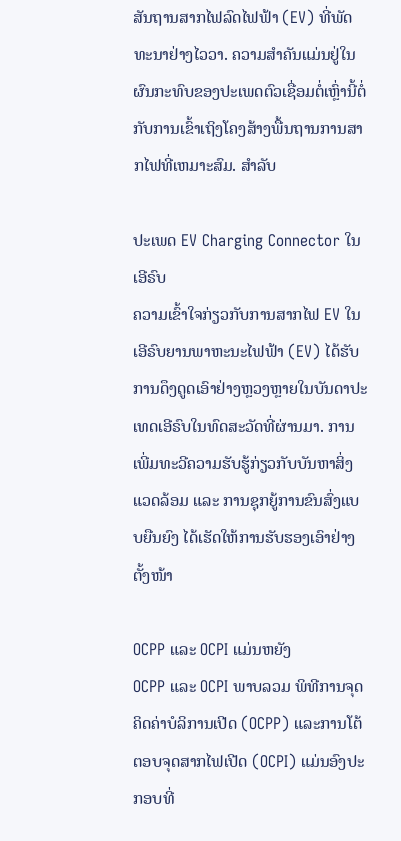ສັນຖານສາກໄຟລົດໄຟຟ້າ (EV) ທີ່ພັດທະນາຢ່າງໄວວາ. ຄວາມສໍາຄັນແມ່ນຢູ່ໃນຜົນກະທົບຂອງປະເພດຕົວເຊື່ອມຕໍ່ເຫຼົ່ານີ້ຕໍ່ກັບການເຂົ້າເຖິງໂຄງສ້າງພື້ນຖານການສາກໄຟທີ່ເຫມາະສົມ. ສໍາລັບ

ປະເພດ EV Charging Connector ໃນເອີຣົບ
ຄວາມເຂົ້າໃຈກ່ຽວກັບການສາກໄຟ EV ໃນເອີຣົບຍານພາຫະນະໄຟຟ້າ (EV) ໄດ້ຮັບການດຶງດູດເອົາຢ່າງຫຼວງຫຼາຍໃນບັນດາປະເທດເອີຣົບໃນທົດສະວັດທີ່ຜ່ານມາ. ການເພີ່ມທະວີຄວາມຮັບຮູ້ກ່ຽວກັບບັນຫາສິ່ງແວດລ້ອມ ແລະ ການຊຸກຍູ້ການຂົນສົ່ງແບບຍືນຍົງ ໄດ້ເຮັດໃຫ້ການຮັບຮອງເອົາຢ່າງຕັ້ງໜ້າ

OCPP ແລະ OCPI ແມ່ນຫຍັງ
OCPP ແລະ OCPI ພາບລວມ ພິທີການຈຸດຄິດຄ່າບໍລິການເປີດ (OCPP) ແລະການໂຕ້ຕອບຈຸດສາກໄຟເປີດ (OCPI) ແມ່ນອົງປະກອບທີ່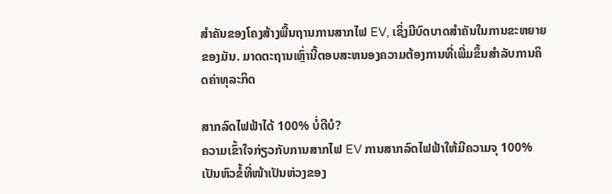ສໍາຄັນຂອງໂຄງສ້າງພື້ນຖານການສາກໄຟ EV, ເຊິ່ງມີບົດບາດສໍາຄັນໃນການຂະຫຍາຍຂອງມັນ. ມາດຕະຖານເຫຼົ່ານີ້ຕອບສະຫນອງຄວາມຕ້ອງການທີ່ເພີ່ມຂຶ້ນສໍາລັບການຄິດຄ່າທຸລະກິດ

ສາກລົດໄຟຟ້າໄດ້ 100% ບໍ່ດີບໍ?
ຄວາມເຂົ້າໃຈກ່ຽວກັບການສາກໄຟ EV ການສາກລົດໄຟຟ້າໃຫ້ມີຄວາມຈຸ 100% ເປັນຫົວຂໍ້ທີ່ໜ້າເປັນຫ່ວງຂອງ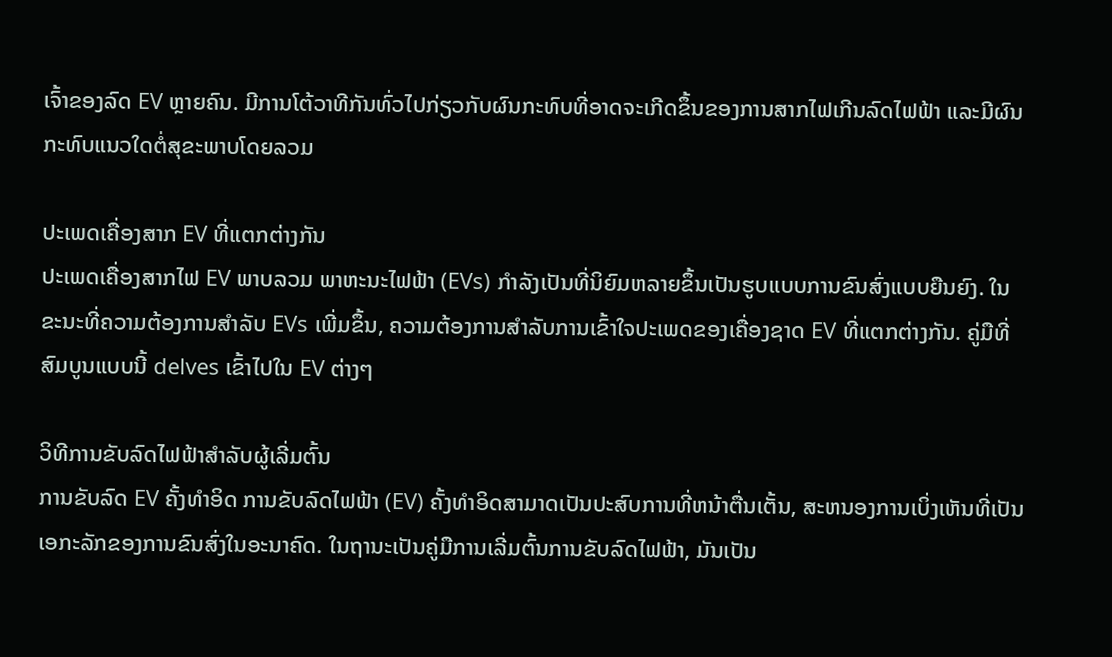ເຈົ້າຂອງລົດ EV ຫຼາຍຄົນ. ມີການໂຕ້ວາທີກັນທົ່ວໄປກ່ຽວກັບຜົນກະທົບທີ່ອາດຈະເກີດຂຶ້ນຂອງການສາກໄຟເກີນລົດໄຟຟ້າ ແລະມີຜົນກະທົບແນວໃດຕໍ່ສຸຂະພາບໂດຍລວມ

ປະເພດເຄື່ອງສາກ EV ທີ່ແຕກຕ່າງກັນ
ປະເພດເຄື່ອງສາກໄຟ EV ພາບລວມ ພາຫະນະໄຟຟ້າ (EVs) ກໍາລັງເປັນທີ່ນິຍົມຫລາຍຂຶ້ນເປັນຮູບແບບການຂົນສົ່ງແບບຍືນຍົງ. ໃນຂະນະທີ່ຄວາມຕ້ອງການສໍາລັບ EVs ເພີ່ມຂຶ້ນ, ຄວາມຕ້ອງການສໍາລັບການເຂົ້າໃຈປະເພດຂອງເຄື່ອງຊາດ EV ທີ່ແຕກຕ່າງກັນ. ຄູ່ມືທີ່ສົມບູນແບບນີ້ delves ເຂົ້າໄປໃນ EV ຕ່າງໆ

ວິທີການຂັບລົດໄຟຟ້າສໍາລັບຜູ້ເລີ່ມຕົ້ນ
ການຂັບລົດ EV ຄັ້ງທໍາອິດ ການຂັບລົດໄຟຟ້າ (EV) ຄັ້ງທໍາອິດສາມາດເປັນປະສົບການທີ່ຫນ້າຕື່ນເຕັ້ນ, ສະຫນອງການເບິ່ງເຫັນທີ່ເປັນເອກະລັກຂອງການຂົນສົ່ງໃນອະນາຄົດ. ໃນຖານະເປັນຄູ່ມືການເລີ່ມຕົ້ນການຂັບລົດໄຟຟ້າ, ມັນເປັນ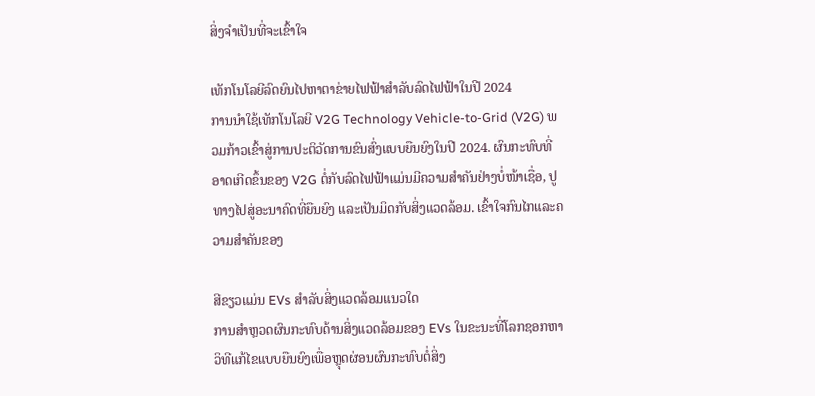ສິ່ງຈໍາເປັນທີ່ຈະເຂົ້າໃຈ

ເທັກໂນໂລຍີລົດຍົນໄປຫາຕາຂ່າຍໄຟຟ້າສຳລັບລົດໄຟຟ້າໃນປີ 2024
ການນຳໃຊ້ເທັກໂນໂລຍີ V2G Technology Vehicle-to-Grid (V2G) ພວມກ້າວເຂົ້າສູ່ການປະຕິວັດການຂົນສົ່ງແບບຍືນຍົງໃນປີ 2024. ຜົນກະທົບທີ່ອາດເກີດຂຶ້ນຂອງ V2G ຕໍ່ກັບລົດໄຟຟ້າແມ່ນມີຄວາມສຳຄັນຢ່າງບໍ່ໜ້າເຊື່ອ, ປູທາງໄປສູ່ອະນາຄົດທີ່ຍືນຍົງ ແລະເປັນມິດກັບສິ່ງແວດລ້ອມ. ເຂົ້າໃຈກົນໄກແລະຄວາມສໍາຄັນຂອງ

ສີຂຽວແມ່ນ EVs ສໍາລັບສິ່ງແວດລ້ອມແນວໃດ
ການສໍາຫຼວດຜົນກະທົບດ້ານສິ່ງແວດລ້ອມຂອງ EVs ໃນຂະນະທີ່ໂລກຊອກຫາວິທີແກ້ໄຂແບບຍືນຍົງເພື່ອຫຼຸດຜ່ອນຜົນກະທົບຕໍ່ສິ່ງ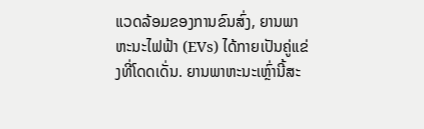ແວດລ້ອມຂອງການຂົນສົ່ງ, ຍານພາຫະນະໄຟຟ້າ (EVs) ໄດ້ກາຍເປັນຄູ່ແຂ່ງທີ່ໂດດເດັ່ນ. ຍານພາຫະນະເຫຼົ່ານີ້ສະ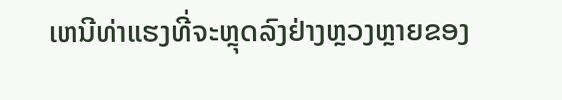ເຫນີທ່າແຮງທີ່ຈະຫຼຸດລົງຢ່າງຫຼວງຫຼາຍຂອງ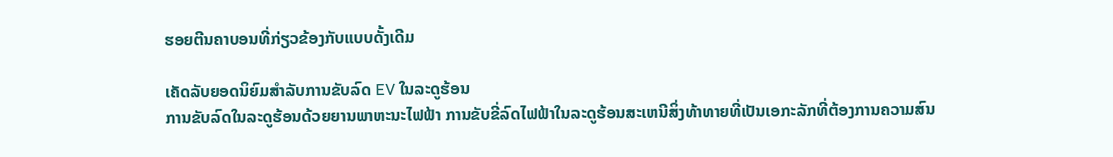ຮອຍຕີນຄາບອນທີ່ກ່ຽວຂ້ອງກັບແບບດັ້ງເດີມ

ເຄັດລັບຍອດນິຍົມສໍາລັບການຂັບລົດ EV ໃນລະດູຮ້ອນ
ການຂັບລົດໃນລະດູຮ້ອນດ້ວຍຍານພາຫະນະໄຟຟ້າ ການຂັບຂີ່ລົດໄຟຟ້າໃນລະດູຮ້ອນສະເຫນີສິ່ງທ້າທາຍທີ່ເປັນເອກະລັກທີ່ຕ້ອງການຄວາມສົນ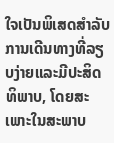ໃຈເປັນພິເສດສໍາລັບການເດີນທາງທີ່ລຽບງ່າຍແລະມີປະສິດທິພາບ, ໂດຍສະເພາະໃນສະພາບ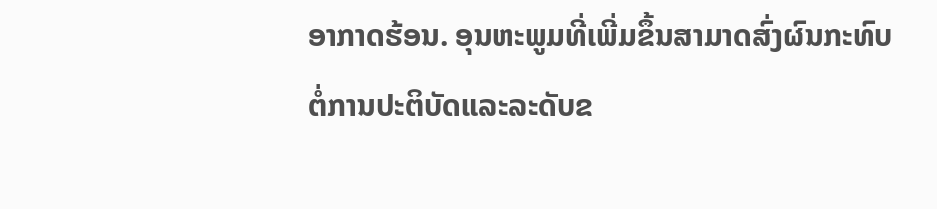ອາກາດຮ້ອນ. ອຸນຫະພູມທີ່ເພີ່ມຂຶ້ນສາມາດສົ່ງຜົນກະທົບຕໍ່ການປະຕິບັດແລະລະດັບຂ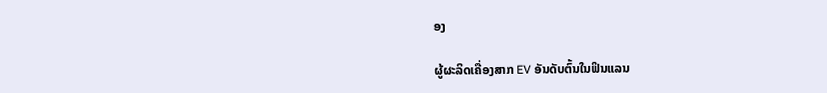ອງ

ຜູ້ຜະລິດເຄື່ອງສາກ EV ອັນດັບຕົ້ນໃນຟິນແລນ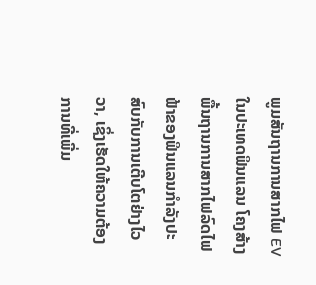ພູມສັນຖານການສາກໄຟ EV ໃນປະເທດຟິນແລນ ໂຄງສ້າງພື້ນຖານການສາກໄຟລົດໄຟຟ້າຂອງຟິນແລນກໍາລັງປະສົບກັບການເຕີບໂຕຢ່າງໄວວາ, ເຊິ່ງເຮັດໃຫ້ຄວາມຕ້ອງການທີ່ເພີ່ມ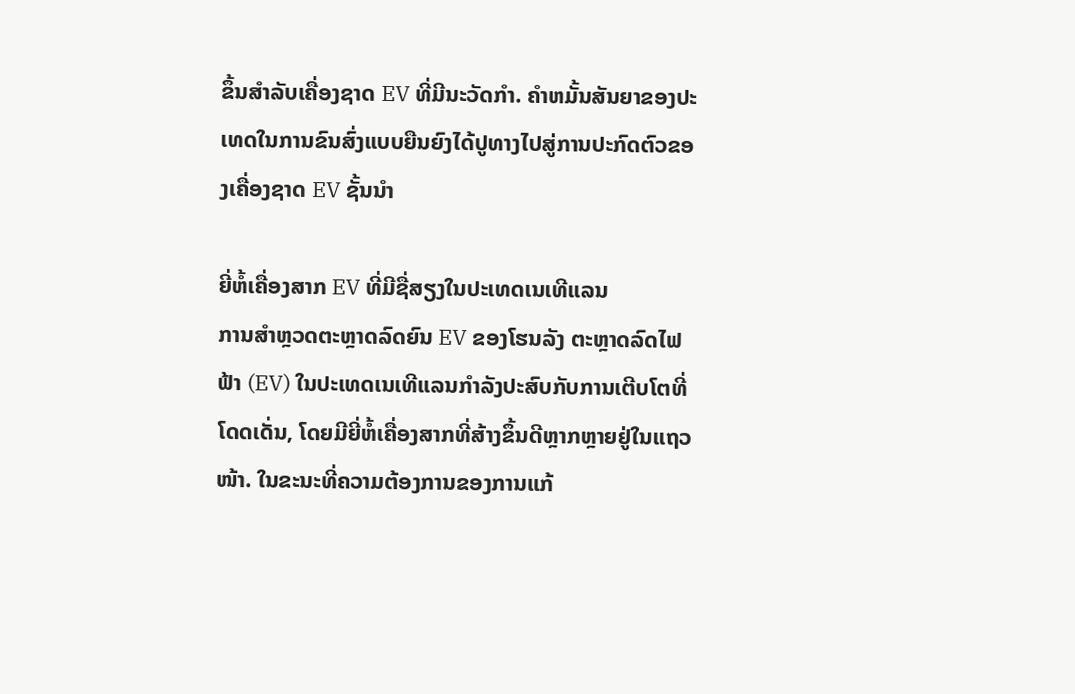ຂຶ້ນສໍາລັບເຄື່ອງຊາດ EV ທີ່ມີນະວັດກໍາ. ຄໍາຫມັ້ນສັນຍາຂອງປະເທດໃນການຂົນສົ່ງແບບຍືນຍົງໄດ້ປູທາງໄປສູ່ການປະກົດຕົວຂອງເຄື່ອງຊາດ EV ຊັ້ນນໍາ

ຍີ່ຫໍ້ເຄື່ອງສາກ EV ທີ່ມີຊື່ສຽງໃນປະເທດເນເທີແລນ
ການສຳຫຼວດຕະຫຼາດລົດຍົນ EV ຂອງໂຮນລັງ ຕະຫຼາດລົດໄຟຟ້າ (EV) ໃນປະເທດເນເທີແລນກຳລັງປະສົບກັບການເຕີບໂຕທີ່ໂດດເດັ່ນ, ໂດຍມີຍີ່ຫໍ້ເຄື່ອງສາກທີ່ສ້າງຂຶ້ນດີຫຼາກຫຼາຍຢູ່ໃນແຖວໜ້າ. ໃນຂະນະທີ່ຄວາມຕ້ອງການຂອງການແກ້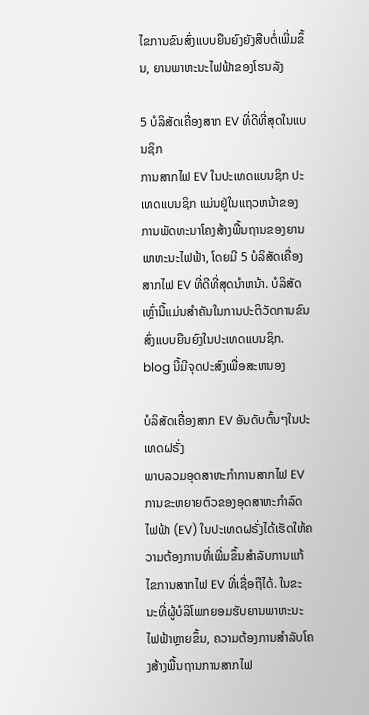ໄຂການຂົນສົ່ງແບບຍືນຍົງຍັງສືບຕໍ່ເພີ່ມຂຶ້ນ, ຍານພາຫະນະໄຟຟ້າຂອງໂຮນລັງ

5 ບໍລິສັດເຄື່ອງສາກ EV ທີ່ດີທີ່ສຸດໃນແບນຊິກ
ການສາກໄຟ EV ໃນປະເທດແບນຊິກ ປະເທດແບນຊິກ ແມ່ນຢູ່ໃນແຖວຫນ້າຂອງການພັດທະນາໂຄງສ້າງພື້ນຖານຂອງຍານພາຫະນະໄຟຟ້າ, ໂດຍມີ 5 ບໍລິສັດເຄື່ອງສາກໄຟ EV ທີ່ດີທີ່ສຸດນໍາຫນ້າ. ບໍລິສັດເຫຼົ່ານີ້ແມ່ນສໍາຄັນໃນການປະຕິວັດການຂົນສົ່ງແບບຍືນຍົງໃນປະເທດແບນຊິກ. blog ນີ້ມີຈຸດປະສົງເພື່ອສະຫນອງ

ບໍລິສັດເຄື່ອງສາກ EV ອັນດັບຕົ້ນໆໃນປະເທດຝຣັ່ງ
ພາບລວມອຸດສາຫະກໍາການສາກໄຟ EV ການຂະຫຍາຍຕົວຂອງອຸດສາຫະກໍາລົດໄຟຟ້າ (EV) ໃນປະເທດຝຣັ່ງໄດ້ເຮັດໃຫ້ຄວາມຕ້ອງການທີ່ເພີ່ມຂຶ້ນສໍາລັບການແກ້ໄຂການສາກໄຟ EV ທີ່ເຊື່ອຖືໄດ້. ໃນຂະນະທີ່ຜູ້ບໍລິໂພກຍອມຮັບຍານພາຫະນະໄຟຟ້າຫຼາຍຂຶ້ນ, ຄວາມຕ້ອງການສໍາລັບໂຄງສ້າງພື້ນຖານການສາກໄຟ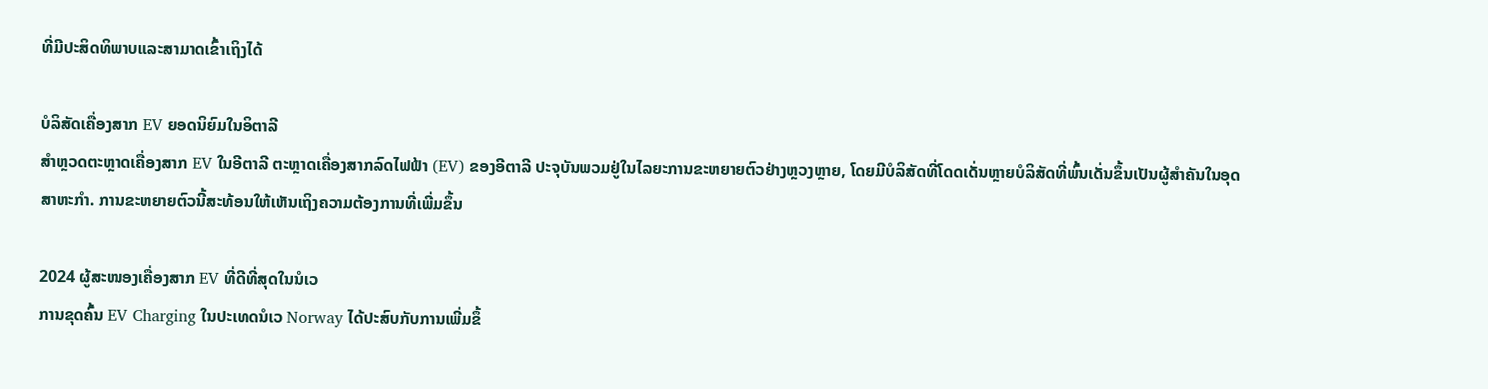ທີ່ມີປະສິດທິພາບແລະສາມາດເຂົ້າເຖິງໄດ້

ບໍລິສັດເຄື່ອງສາກ EV ຍອດນິຍົມໃນອິຕາລີ
ສຳຫຼວດຕະຫຼາດເຄື່ອງສາກ EV ໃນອີຕາລີ ຕະຫຼາດເຄື່ອງສາກລົດໄຟຟ້າ (EV) ຂອງອີຕາລີ ປະຈຸບັນພວມຢູ່ໃນໄລຍະການຂະຫຍາຍຕົວຢ່າງຫຼວງຫຼາຍ, ໂດຍມີບໍລິສັດທີ່ໂດດເດັ່ນຫຼາຍບໍລິສັດທີ່ພົ້ນເດັ່ນຂຶ້ນເປັນຜູ້ສຳຄັນໃນອຸດສາຫະກຳ. ການຂະຫຍາຍຕົວນີ້ສະທ້ອນໃຫ້ເຫັນເຖິງຄວາມຕ້ອງການທີ່ເພີ່ມຂຶ້ນ

2024 ຜູ້ສະໜອງເຄື່ອງສາກ EV ທີ່ດີທີ່ສຸດໃນນໍເວ
ການຂຸດຄົ້ນ EV Charging ໃນປະເທດນໍເວ Norway ໄດ້ປະສົບກັບການເພີ່ມຂຶ້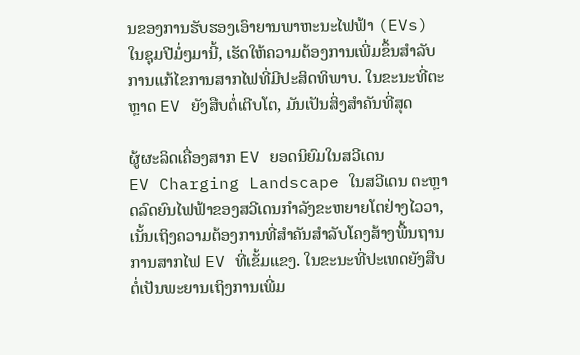ນຂອງການຮັບຮອງເອົາຍານພາຫະນະໄຟຟ້າ (EVs) ໃນຊຸມປີມໍ່ໆມານີ້, ເຮັດໃຫ້ຄວາມຕ້ອງການເພີ່ມຂຶ້ນສໍາລັບການແກ້ໄຂການສາກໄຟທີ່ມີປະສິດທິພາບ. ໃນຂະນະທີ່ຕະຫຼາດ EV ຍັງສືບຕໍ່ເຕີບໂຕ, ມັນເປັນສິ່ງສໍາຄັນທີ່ສຸດ

ຜູ້ຜະລິດເຄື່ອງສາກ EV ຍອດນິຍົມໃນສວີເດນ
EV Charging Landscape ໃນສວີເດນ ຕະຫຼາດລົດຍົນໄຟຟ້າຂອງສວີເດນກໍາລັງຂະຫຍາຍໂຕຢ່າງໄວວາ, ເນັ້ນເຖິງຄວາມຕ້ອງການທີ່ສໍາຄັນສໍາລັບໂຄງສ້າງພື້ນຖານການສາກໄຟ EV ທີ່ເຂັ້ມແຂງ. ໃນຂະນະທີ່ປະເທດຍັງສືບຕໍ່ເປັນພະຍານເຖິງການເພີ່ມ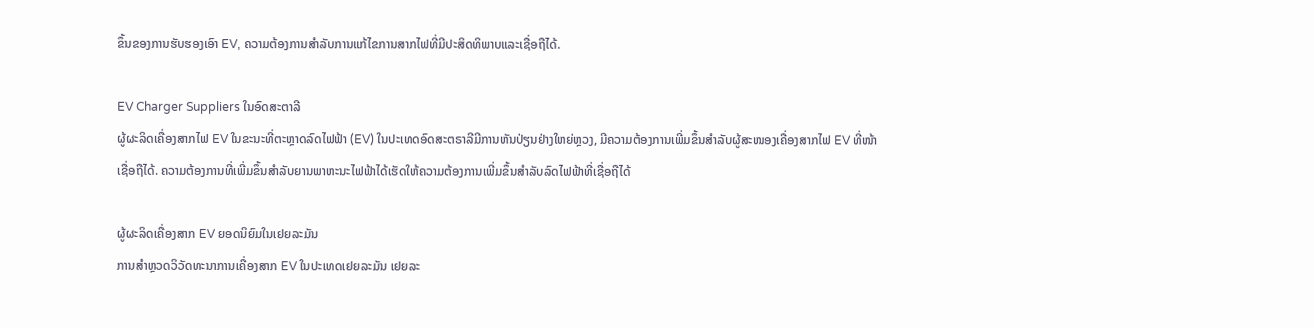ຂຶ້ນຂອງການຮັບຮອງເອົາ EV, ຄວາມຕ້ອງການສໍາລັບການແກ້ໄຂການສາກໄຟທີ່ມີປະສິດທິພາບແລະເຊື່ອຖືໄດ້.

EV Charger Suppliers ໃນອົດສະຕາລີ
ຜູ້ຜະລິດເຄື່ອງສາກໄຟ EV ໃນຂະນະທີ່ຕະຫຼາດລົດໄຟຟ້າ (EV) ໃນປະເທດອົດສະຕຣາລີມີການຫັນປ່ຽນຢ່າງໃຫຍ່ຫຼວງ, ມີຄວາມຕ້ອງການເພີ່ມຂຶ້ນສຳລັບຜູ້ສະໜອງເຄື່ອງສາກໄຟ EV ທີ່ໜ້າເຊື່ອຖືໄດ້. ຄວາມຕ້ອງການທີ່ເພີ່ມຂຶ້ນສໍາລັບຍານພາຫະນະໄຟຟ້າໄດ້ເຮັດໃຫ້ຄວາມຕ້ອງການເພີ່ມຂຶ້ນສໍາລັບລົດໄຟຟ້າທີ່ເຊື່ອຖືໄດ້

ຜູ້ຜະລິດເຄື່ອງສາກ EV ຍອດນິຍົມໃນເຢຍລະມັນ
ການສຳຫຼວດວິວັດທະນາການເຄື່ອງສາກ EV ໃນປະເທດເຢຍລະມັນ ເຢຍລະ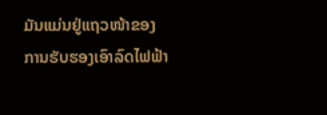ມັນແມ່ນຢູ່ແຖວໜ້າຂອງການຮັບຮອງເອົາລົດໄຟຟ້າ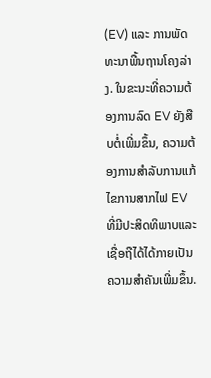(EV) ແລະ ການພັດທະນາພື້ນຖານໂຄງລ່າງ. ໃນຂະນະທີ່ຄວາມຕ້ອງການລົດ EV ຍັງສືບຕໍ່ເພີ່ມຂຶ້ນ, ຄວາມຕ້ອງການສໍາລັບການແກ້ໄຂການສາກໄຟ EV ທີ່ມີປະສິດທິພາບແລະເຊື່ອຖືໄດ້ໄດ້ກາຍເປັນຄວາມສໍາຄັນເພີ່ມຂຶ້ນ.